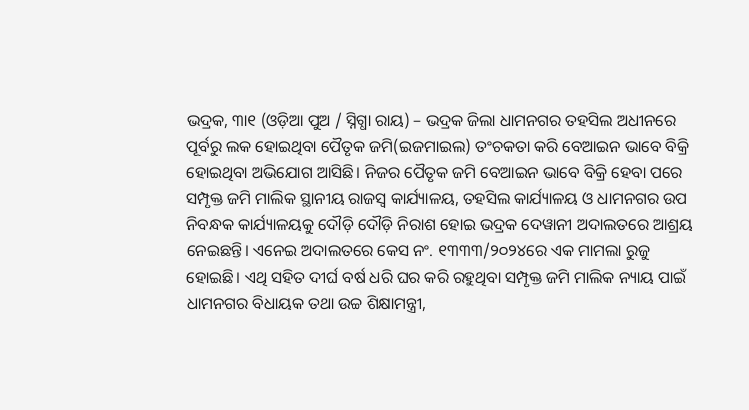ଭଦ୍ରକ, ୩ା୧ (ଓଡ଼ିଆ ପୁଅ / ସ୍ନିଗ୍ଧା ରାୟ) – ଭଦ୍ରକ ଜିଲା ଧାମନଗର ତହସିଲ ଅଧୀନରେ ପୂର୍ବରୁ ଲକ ହୋଇଥିବା ପୈତୃକ ଜମି(ଇଜମାଇଲ) ତଂଚକତା କରି ବେଆଇନ ଭାବେ ବିକ୍ରି ହୋଇଥିବା ଅଭିଯୋଗ ଆସିଛି। ନିଜର ପୈତୃକ ଜମି ବେଆଇନ ଭାବେ ବିକ୍ରି ହେବା ପରେ ସମ୍ପୃକ୍ତ ଜମି ମାଲିକ ସ୍ଥାନୀୟ ରାଜସ୍ୱ କାର୍ଯ୍ୟାଳୟ, ତହସିଲ କାର୍ଯ୍ୟାଳୟ ଓ ଧାମନଗର ଉପ ନିବନ୍ଧକ କାର୍ଯ୍ୟାଳୟକୁ ଦୌଡ଼ି ଦୌଡ଼ି ନିରାଶ ହୋଇ ଭଦ୍ରକ ଦେୱାନୀ ଅଦାଲତରେ ଆଶ୍ରୟ ନେଇଛନ୍ତି। ଏନେଇ ଅଦାଲତରେ କେସ ନଂ. ୧୩୩୩/୨୦୨୪ରେ ଏକ ମାମଲା ରୁଜୁ ହୋଇଛି। ଏଥି ସହିତ ଦୀର୍ଘ ବର୍ଷ ଧରି ଘର କରି ରହୁଥିବା ସମ୍ପୃକ୍ତ ଜମି ମାଲିକ ନ୍ୟାୟ ପାଇଁ ଧାମନଗର ବିଧାୟକ ତଥା ଉଚ୍ଚ ଶିକ୍ଷାମନ୍ତ୍ରୀ,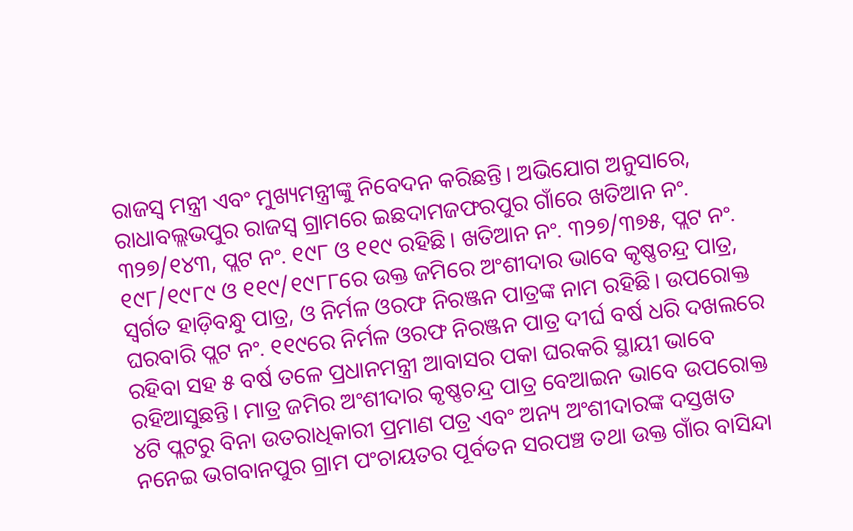ରାଜସ୍ୱ ମନ୍ତ୍ରୀ ଏବଂ ମୁଖ୍ୟମନ୍ତ୍ରୀଙ୍କୁ ନିବେଦନ କରିଛନ୍ତି। ଅଭିଯୋଗ ଅନୁସାରେ, ରାଧାବଲ୍ଲଭପୁର ରାଜସ୍ୱ ଗ୍ରାମରେ ଇଛଦାମଜଫରପୁର ଗାଁରେ ଖତିଆନ ନଂ. ୩୨୭/୧୪୩, ପ୍ଲଟ ନଂ. ୧୯୮ ଓ ୧୧୯ ରହିଛି। ଖତିଆନ ନଂ. ୩୨୭/୩୭୫, ପ୍ଲଟ ନଂ. ୧୯୮/୧୯୮୯ ଓ ୧୧୯/୧୯୮୮ରେ ଉକ୍ତ ଜମିରେ ଅଂଶୀଦାର ଭାବେ କୃଷ୍ଣଚନ୍ଦ୍ର ପାତ୍ର, ସ୍ୱର୍ଗତ ହାଡ଼ିବନ୍ଧୁ ପାତ୍ର, ଓ ନିର୍ମଳ ଓରଫ ନିରଞ୍ଜନ ପାତ୍ରଙ୍କ ନାମ ରହିଛି। ଉପରୋକ୍ତ ଘରବାରି ପ୍ଲଟ ନଂ. ୧୧୯ରେ ନିର୍ମଳ ଓରଫ ନିରଞ୍ଜନ ପାତ୍ର ଦୀର୍ଘ ବର୍ଷ ଧରି ଦଖଲରେ ରହିବା ସହ ୫ ବର୍ଷ ତଳେ ପ୍ରଧାନମନ୍ତ୍ରୀ ଆବାସର ପକା ଘରକରି ସ୍ଥାୟୀ ଭାବେ ରହିଆସୁଛନ୍ତି। ମାତ୍ର ଜମିର ଅଂଶୀଦାର କୃଷ୍ଣଚନ୍ଦ୍ର ପାତ୍ର ବେଆଇନ ଭାବେ ଉପରୋକ୍ତ ୪ଟି ପ୍ଲଟରୁ ବିନା ଉତରାଧିକାରୀ ପ୍ରମାଣ ପତ୍ର ଏବଂ ଅନ୍ୟ ଅଂଶୀଦାରଙ୍କ ଦସ୍ତଖତ ନନେଇ ଭଗବାନପୁର ଗ୍ରାମ ପଂଚାୟତର ପୂର୍ବତନ ସରପଞ୍ଚ ତଥା ଉକ୍ତ ଗାଁର ବାସିନ୍ଦା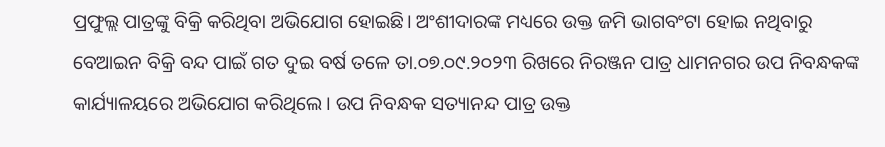ପ୍ରଫୁଲ୍ଲ ପାତ୍ରଙ୍କୁ ବିକ୍ରି କରିଥିବା ଅଭିଯୋଗ ହୋଇଛି। ଅଂଶୀଦାରଙ୍କ ମଧ୍ୟରେ ଉକ୍ତ ଜମି ଭାଗବଂଟା ହୋଇ ନଥିବାରୁ ବେଆଇନ ବିକ୍ରି ବନ୍ଦ ପାଇଁ ଗତ ଦୁଇ ବର୍ଷ ତଳେ ତା.୦୭.୦୯.୨୦୨୩ ରିଖରେ ନିରଞ୍ଜନ ପାତ୍ର ଧାମନଗର ଉପ ନିବନ୍ଧକଙ୍କ କାର୍ଯ୍ୟାଳୟରେ ଅଭିଯୋଗ କରିଥିଲେ। ଉପ ନିବନ୍ଧକ ସତ୍ୟାନନ୍ଦ ପାତ୍ର ଉକ୍ତ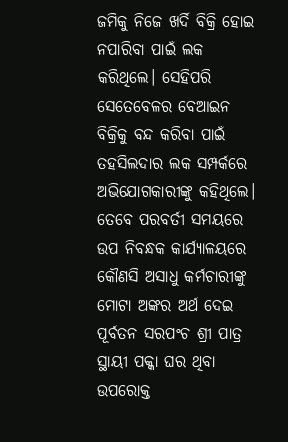ଜମିକୁ ନିଜେ ଖର୍ଦି ବିକ୍ରି ହୋଇ ନପାରିବା ପାଇଁ ଲକ କରିଥିଲେ। ସେହିପରି ସେତେବେଳର ବେଆଇନ ବିକ୍ରିକୁ ବନ୍ଦ କରିବା ପାଇଁ ତହସିଲଦାର ଲକ ସମ୍ପର୍କରେ ଅଭିଯୋଗକାରୀଙ୍କୁ କହିଥିଲେ। ତେବେ ପରବର୍ତୀ ସମୟରେ ଉପ ନିବନ୍ଧକ କାର୍ଯ୍ୟାଳୟରେ କୌଣସି ଅସାଧୁ କର୍ମଚାରୀଙ୍କୁ ମୋଟା ଅଙ୍କର ଅର୍ଥ ଦେଇ ପୂର୍ବତନ ସରପଂଚ ଶ୍ରୀ ପାତ୍ର ସ୍ଥାୟୀ ପକ୍କା ଘର ଥିବା ଉପରୋକ୍ତ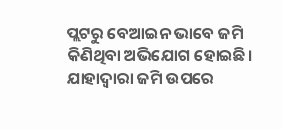ପ୍ଲଟରୁ ବେଆଇନ ଭାବେ ଜମି କିଣିଥିବା ଅଭିଯୋଗ ହୋଇଛି। ଯାହାଦ୍ୱାରା ଜମି ଉପରେ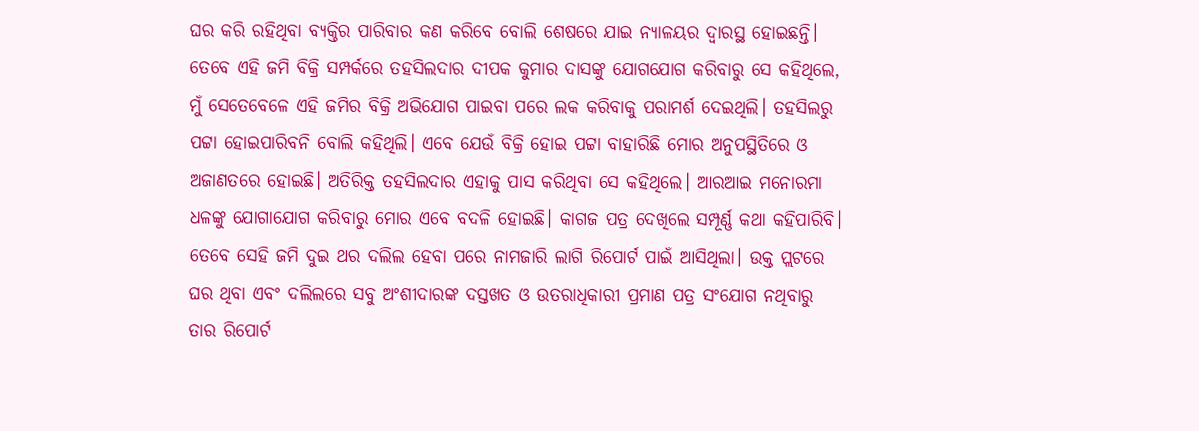ଘର କରି ରହିଥିବା ବ୍ୟକ୍ତିର ପାରିବାର କଣ କରିବେ ବୋଲି ଶେଷରେ ଯାଇ ନ୍ୟାଳୟର ଦ୍ୱାରସ୍ଥ ହୋଇଛନ୍ତି। ତେବେ ଏହି ଜମି ବିକ୍ରି ସମ୍ପର୍କରେ ତହସିଲଦାର ଦୀପକ କୁମାର ଦାସଙ୍କୁ ଯୋଗଯୋଗ କରିବାରୁ ସେ କହିଥିଲେ, ମୁଁ ସେତେବେଳେ ଏହି ଜମିର ବିକ୍ରି ଅଭିଯୋଗ ପାଇବା ପରେ ଲକ କରିବାକୁ ପରାମର୍ଶ ଦେଇଥିଲି। ତହସିଲରୁ ପଟ୍ଟା ହୋଇପାରିବନି ବୋଲି କହିଥିଲି। ଏବେ ଯେଉଁ ବିକ୍ରି ହୋଇ ପଟ୍ଟା ବାହାରିଛି ମୋର ଅନୁପସ୍ଥିତିରେ ଓ ଅଜାଣତରେ ହୋଇଛି। ଅତିରିକ୍ତ ତହସିଲଦାର ଏହାକୁ ପାସ କରିଥିବା ସେ କହିଥିଲେ। ଆରଆଇ ମନୋରମା ଧଳଙ୍କୁ ଯୋଗାଯୋଗ କରିବାରୁ ମୋର ଏବେ ବଦଳି ହୋଇଛି। କାଗଜ ପତ୍ର ଦେଖିଲେ ସମ୍ପୂର୍ଣ୍ଣ କଥା କହିପାରିବି। ତେବେ ସେହି ଜମି ଦୁଇ ଥର ଦଲିଲ ହେବା ପରେ ନାମଜାରି ଲାଗି ରିପୋର୍ଟ ପାଇଁ ଆସିଥିଲା। ଉକ୍ତ ପ୍ଲଟରେ ଘର ଥିବା ଏବଂ ଦଲିଲରେ ସବୁ ଅଂଶୀଦାରଙ୍କ ଦସ୍ତଖତ ଓ ଉତରାଧିକାରୀ ପ୍ରମାଣ ପତ୍ର ସଂଯୋଗ ନଥିବାରୁ ତାର ରିପୋର୍ଟ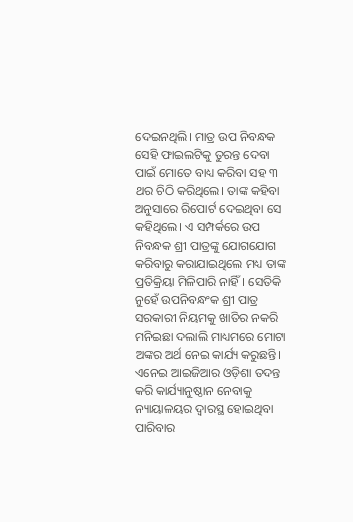ଦେଇନଥିଲି। ମାତ୍ର ଉପ ନିବନ୍ଧକ ସେହି ଫାଇଲଟିକୁ ତୁରନ୍ତ ଦେବା ପାଇଁ ମୋତେ ବାଧ୍ୟ କରିବା ସହ ୩ ଥର ଚିଠି କରିଥିଲେ। ତାଙ୍କ କହିବା ଅନୁସାରେ ରିପୋର୍ଟ ଦେଇଥିବା ସେ କହିଥିଲେ। ଏ ସମ୍ପର୍କରେ ଉପ ନିବନ୍ଧକ ଶ୍ରୀ ପାତ୍ରଙ୍କୁ ଯୋଗଯୋଗ କରିବାରୁ କରାଯାଇଥିଲେ ମଧ୍ୟ ତାଙ୍କ ପ୍ରତିକ୍ରିୟା ମିଳିପାରି ନାହିଁ। ସେତିକି ନୁହେଁ ଉପନିବନ୍ଧଂକ ଶ୍ରୀ ପାତ୍ର ସରକାରୀ ନିୟମକୁ ଖାତିର ନକରି ମନିଇଛା ଦଲାଲି ମାଧ୍ୟମରେ ମୋଟା ଅଙ୍କର ଅର୍ଥ ନେଇ କାର୍ଯ୍ୟ କରୁଛନ୍ତି। ଏନେଇ ଆଇଜିଆର ଓଡ଼ିଶା ତଦନ୍ତ କରି କାର୍ଯ୍ୟାନୁଷ୍ଠାନ ନେବାକୁ ନ୍ୟାୟାଳୟର ଦ୍ୱାରସ୍ଥ ହୋଇଥିବା ପାରିବାର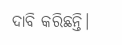ଦାବି କରିଛନ୍ତି।